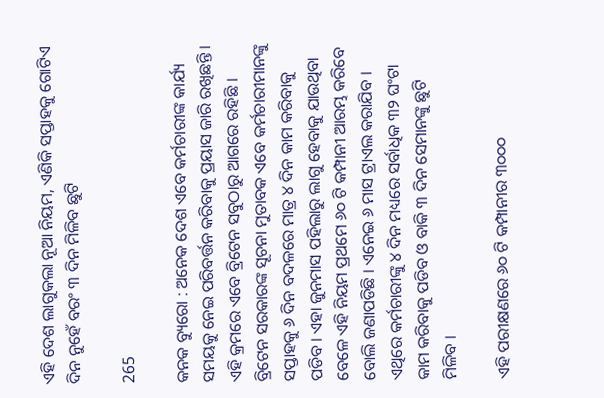ଏହି ଦେଶ ଲାଗୁକଲା ନୂଆ ନିୟମ, ଏଣିକି ସପ୍ତାହକୁ ଗୋଟିଏ ଦିନ ନୁହେଁ ବରଂ ୩ ଦିନ ମିଳିବ ଛୁଟି

265

କନକ ବ୍ୟୁରୋ : ଅନେକ ଦେଶ ଏବେ କର୍ମଚାରୀଙ୍କ କାର୍ଯ୍ୟ ସମୟକୁ ନେଇ ପରିବର୍ତ୍ତନ କରିବାକୁ ପ୍ରୟାସ ଜାରି ରଖିଛନ୍ତି । ଏହି କ୍ରମରେ ଏବେ ବ୍ରିଟେନ ସବୁଠାରୁ ଆଗରେ ରହିଛି । ବ୍ରିଟେନ ସରକାରଙ୍କ ସୂଚନା ମୁତାବକ ଏବେ କର୍ମଚାରୀମାନଙ୍କୁ ସପ୍ତାହକୁ ୬ ଦିନ ବଦଳରେ ମାତ୍ର ୪ ଦିନ କାମ କରିବାକୁ ପଡିବ । ଏହା ଜୁନମାସ ପହିଲାରୁ ଲାଗୁ ହେବାକୁ ଯାଉଥିବା ବେଳେ ଏହି ନିୟମ ପ୍ରଥମେ ୬୦ ଟି କମ୍ପାନୀ ଆରମ୍ଭ କରିବେ ବୋଲି ଜଣାପଡିଛି । ଏନେଇ ୬ ମାସ ଟ୍ରାଏଲ କରାଯିବ । ଏଥିରେ କର୍ମଚାରୀଙ୍କୁ ୪ ଦିନ ମଧ୍ୟରେ ସର୍ବାଧିକ ୩୨ ଘଂଟା କାମ କରିବାକୁ ପଡିବ ଓ ବାକି ୩ ଦିନ ସେମାନଙ୍କୁ ଛୁଟି ମିଳିବ ।

ଏହି ପରୀକ୍ଷଣରେ ୬୦ ଟି କମ୍ପାନୀର ୩୦୦୦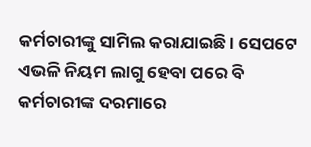କର୍ମଚାରୀଙ୍କୁ ସାମିଲ କରାଯାଇଛି । ସେପଟେ ଏଭଳି ନିୟମ ଲାଗୁ ହେବା ପରେ ବି କର୍ମଚାରୀଙ୍କ ଦରମାରେ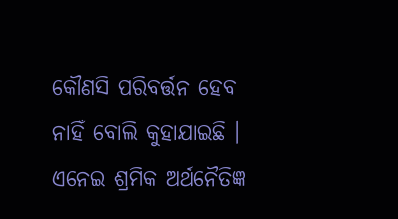କୌଣସି ପରିବର୍ତ୍ତନ ହେବ ନାହିଁ ବୋଲି କୁହାଯାଇଛି । ଏନେଇ ଶ୍ରମିକ ଅର୍ଥନୈତିଜ୍ଞ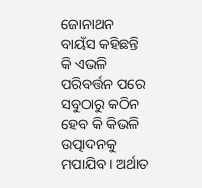ଜୋନାଥନ ବାୟଁସ କହିଛନ୍ତି କି ଏଭଳି ପରିବର୍ତ୍ତନ ପରେ ସବୁଠାରୁ କଠିନ ହେବ କି କିଭଳି ଉତ୍ପାଦନକୁ ମପାଯିବ । ଅର୍ଥାତ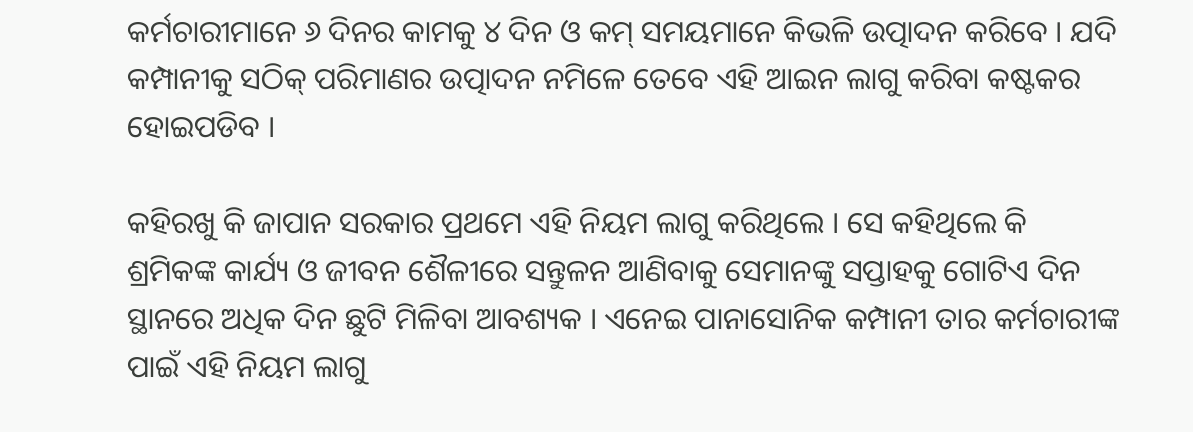କର୍ମଚାରୀମାନେ ୬ ଦିନର କାମକୁ ୪ ଦିନ ଓ କମ୍ ସମୟମାନେ କିଭଳି ଉତ୍ପାଦନ କରିବେ । ଯଦି କମ୍ପାନୀକୁ ସଠିକ୍ ପରିମାଣର ଉତ୍ପାଦନ ନମିଳେ ତେବେ ଏହି ଆଇନ ଲାଗୁ କରିବା କଷ୍ଟକର ହୋଇପଡିବ ।

କହିରଖୁ କି ଜାପାନ ସରକାର ପ୍ରଥମେ ଏହି ନିୟମ ଲାଗୁ କରିଥିଲେ । ସେ କହିଥିଲେ କି ଶ୍ରମିକଙ୍କ କାର୍ଯ୍ୟ ଓ ଜୀବନ ଶୈଳୀରେ ସନ୍ତୁଳନ ଆଣିବାକୁ ସେମାନଙ୍କୁ ସପ୍ତାହକୁ ଗୋଟିଏ ଦିନ ସ୍ଥାନରେ ଅଧିକ ଦିନ ଛୁଟି ମିଳିବା ଆବଶ୍ୟକ । ଏନେଇ ପାନାସୋନିକ କମ୍ପାନୀ ତାର କର୍ମଚାରୀଙ୍କ ପାଇଁ ଏହି ନିୟମ ଲାଗୁ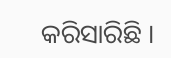କରିସାରିଛି ।